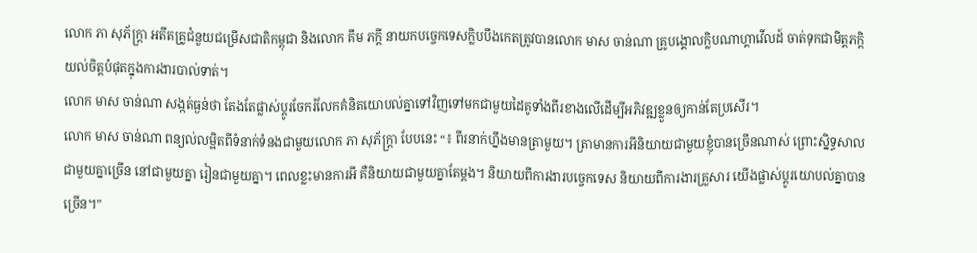លោក ភា សុភ័ក្ត្រា អតីតគ្រូជំនួយជម្រើសជាតិកម្ពុជា និងលោក គឹម ភក្ដី នាយកបច្ចេកទេសក្លិបបឹងកេតត្រូវបានលោក មាស ចាន់ណា គ្រូបង្គោលក្លិបណាហ្គាវើលដ៍ ចាត់ទុកជាមិត្តភក្ដិយល់ចិត្តបំផុតក្នុងការងារបាល់ទាត់។
លោក មាស ចាន់ណា សង្កត់ធ្ងន់ថា តែងតែផ្លាស់ប្ដូរចែករំលែកគំនិតយោបល់គ្នាទៅវិញទៅមកជាមួយដៃគូទាំងពីរខាងលើដើម្បីអភិវឌ្ឍខ្លួនឲ្យកាន់តែប្រសើរ។
លោក មាស ចាន់ណា ពន្យល់លម្អិតពីទំនាក់ទំនងជាមួយលោក ភា សុភ័ក្ត្រា បែបនេះ “៖ ពីរនាក់ហ្នឹងមានត្រាមួយ។ ត្រាមានការអីនិយាយជាមួយខ្ញុំបានច្រើនណាស់ ព្រោះស្និទ្ធសាលជាមួយគ្នាច្រើន នៅជាមួយគ្នា រៀនជាមួយគ្នា។ ពេលខ្លះមានការអី គឺនិយាយជាមួយគ្នាតែម្ដង។ និយាយពីការងារបច្ចេកទេស និយាយពីការងារគ្រួសារ យើងផ្លាស់ប្ដូរយោបល់គ្នាបានច្រើន។”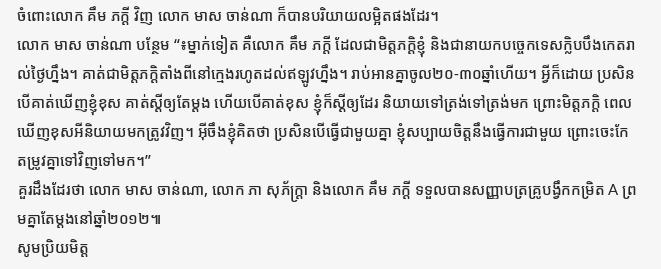ចំពោះលោក គឹម ភក្ដី វិញ លោក មាស ចាន់ណា ក៏បានបរិយាយលម្អិតផងដែរ។
លោក មាស ចាន់ណា បន្ថែម “៖ម្នាក់ទៀត គឺលោក គឹម ភក្ដី ដែលជាមិត្តភក្ដិខ្ញុំ និងជានាយកបច្ចេកទេសក្លិបបឹងកេតរាល់ថ្ងៃហ្នឹង។ គាត់ជាមិត្តភក្ដិតាំងពីនៅក្មេងរហូតដល់ឥឡូវហ្នឹង។ រាប់អានគ្នាចូល២០-៣០ឆ្នាំហើយ។ អ្វីក៏ដោយ ប្រសិនបើគាត់ឃើញខ្ញុំខុស គាត់ស្ដីឲ្យតែម្ដង ហើយបើគាត់ខុស ខ្ញុំក៏ស្ដីឲ្យដែរ និយាយទៅត្រង់ទៅត្រង់មក ព្រោះមិត្តភក្ដិ ពេលឃើញខុសអីនិយាយមកត្រូវវិញ។ អ៊ីចឹងខ្ញុំគិតថា ប្រសិនបើធ្វើជាមួយគ្នា ខ្ញុំសប្បាយចិត្តនឹងធ្វើការជាមួយ ព្រោះចេះកែតម្រូវគ្នាទៅវិញទៅមក។”
គួរដឹងដែរថា លោក មាស ចាន់ណា, លោក ភា សុភ័ក្ត្រា និងលោក គឹម ភក្ដី ទទួលបានសញ្ញាបត្រគ្រូបង្វឹកកម្រិត A ព្រមគ្នាតែម្ដងនៅឆ្នាំ២០១២៕
សូមប្រិយមិត្ត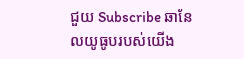ជួយ Subscribe ឆានែលយូធូបរបស់យើង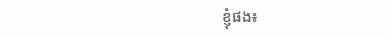ខ្ញុំផង៖